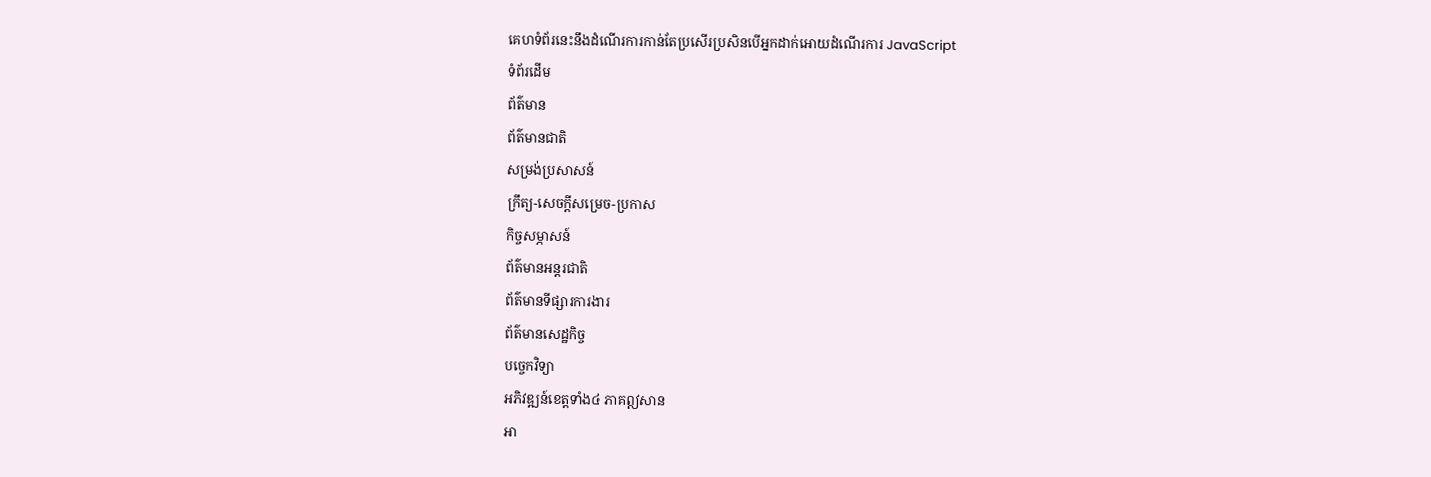គេហទំព័រនេះនឹងដំណើរការកាន់តែប្រសើរប្រសិនបើអ្នកដាក់អោយដំណើរការ JavaScript
ទំព័រដើម
ព័ត៌មាន
ព័ត៌មានជាតិ
សម្រង់ប្រសាសន៍
ក្រឹត្យ-សេចក្តីសម្រេច-ប្រកាស
កិច្ចសម្ភាសន៍
ព័ត៌មានអន្តរជាតិ
ព័ត៌មានទីផ្សារការងារ
ព័ត៌មានសេដ្ឋកិច្ច
បច្ចេកវិទ្យា
អភិវឌ្ឍន៍ខេត្តទាំង៤ ភាគឦសាន
អា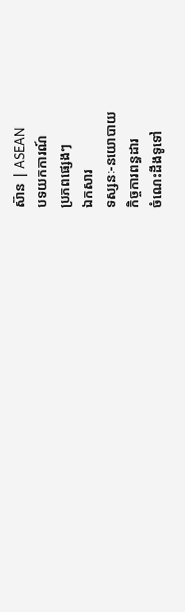ស៊ាន | ASEAN
បទយកការណ៍
ប្រភពផ្សេងៗ
ឯកសារ
ទស្សនៈ-នយោបាយ
កិច្ចការពន្ធដារ
ចំណេះដឹងទូទៅ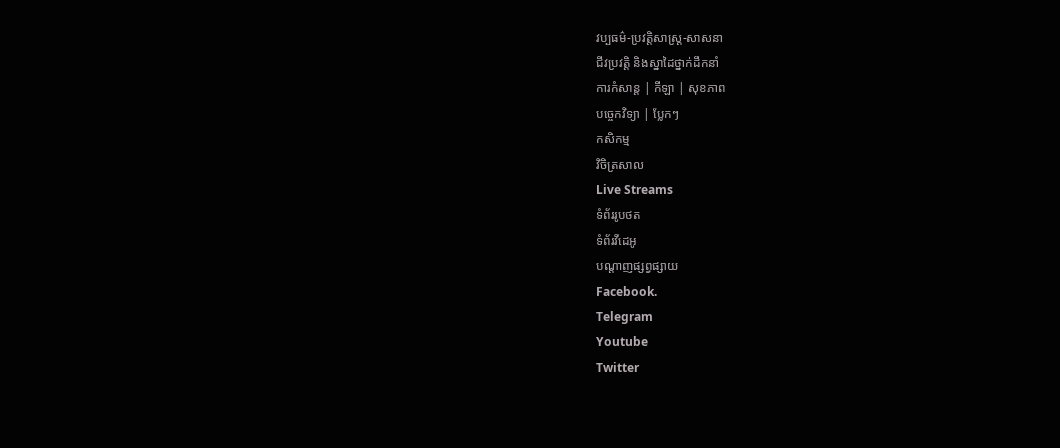វប្បធម៌-ប្រវត្តិសាស្រ្ដ-សាសនា
ជីវប្រវត្តិ និងស្នាដៃថ្នាក់ដឹកនាំ
ការកំសាន្ត | កីឡា | សុខភាព
បច្ចេកវិទ្យា | ប្លែកៗ
កសិកម្ម
វិចិត្រសាល
Live Streams
ទំព័ររូបថត
ទំព័រវីដេអូ
បណ្តាញផ្សព្វផ្សាយ
Facebook.
Telegram
Youtube
Twitter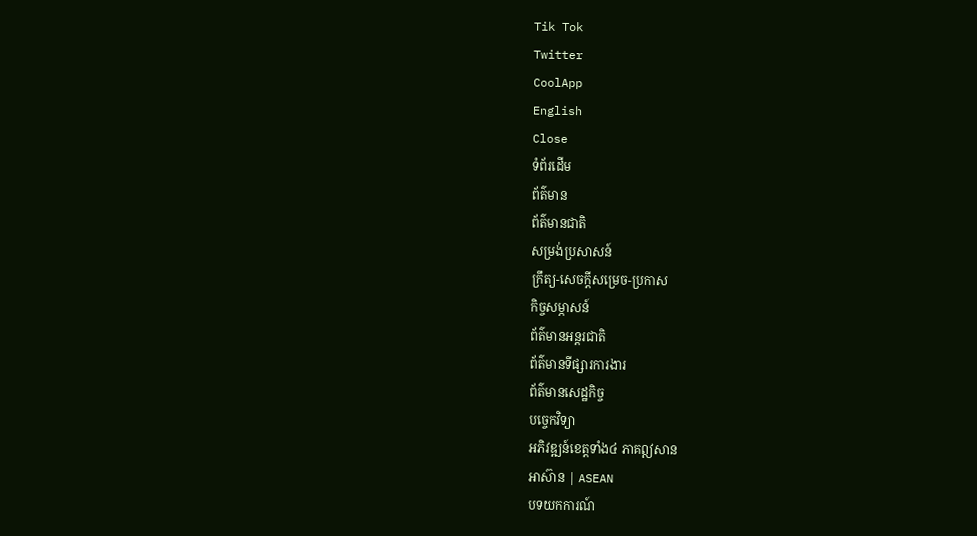Tik Tok
Twitter
CoolApp
English
Close
ទំព័រដើម
ព័ត៌មាន
ព័ត៌មានជាតិ
សម្រង់ប្រសាសន៍
ក្រឹត្យ-សេចក្តីសម្រេច-ប្រកាស
កិច្ចសម្ភាសន៍
ព័ត៌មានអន្តរជាតិ
ព័ត៌មានទីផ្សារការងារ
ព័ត៌មានសេដ្ឋកិច្ច
បច្ចេកវិទ្យា
អភិវឌ្ឍន៍ខេត្តទាំង៤ ភាគឦសាន
អាស៊ាន | ASEAN
បទយកការណ៍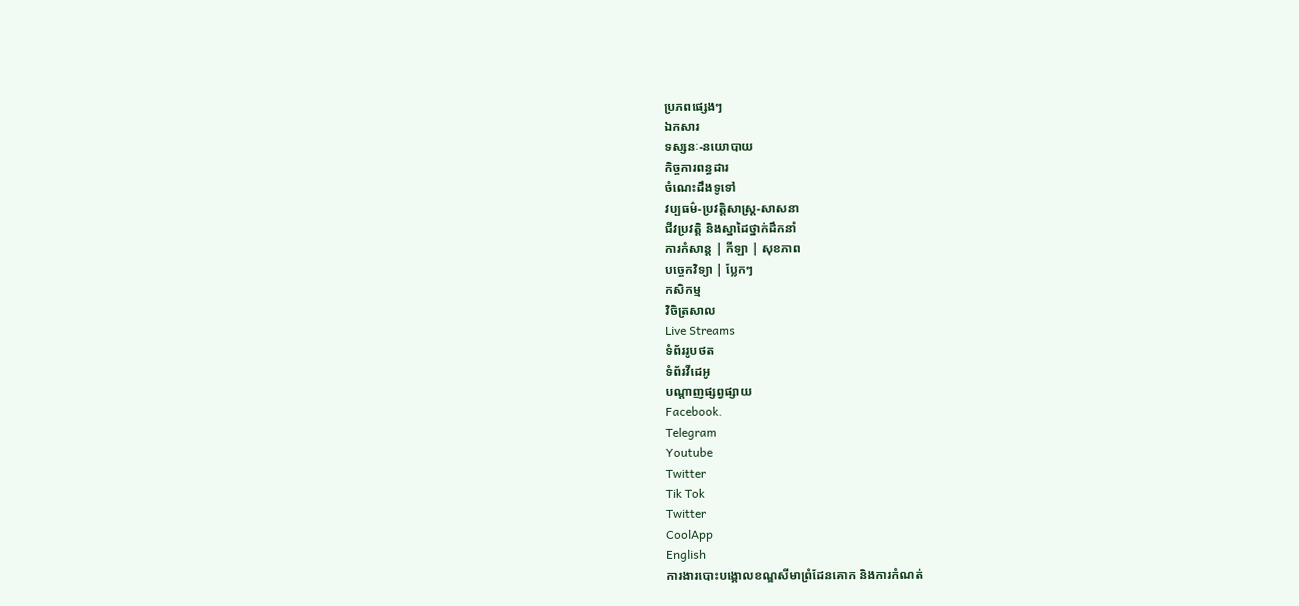ប្រភពផ្សេងៗ
ឯកសារ
ទស្សនៈ-នយោបាយ
កិច្ចការពន្ធដារ
ចំណេះដឹងទូទៅ
វប្បធម៌-ប្រវត្តិសាស្រ្ដ-សាសនា
ជីវប្រវត្តិ និងស្នាដៃថ្នាក់ដឹកនាំ
ការកំសាន្ត | កីឡា | សុខភាព
បច្ចេកវិទ្យា | ប្លែកៗ
កសិកម្ម
វិចិត្រសាល
Live Streams
ទំព័ររូបថត
ទំព័រវីដេអូ
បណ្តាញផ្សព្វផ្សាយ
Facebook.
Telegram
Youtube
Twitter
Tik Tok
Twitter
CoolApp
English
ការងារបោះបង្គោលខណ្ឌសីមាព្រំដែនគោក និងការកំណត់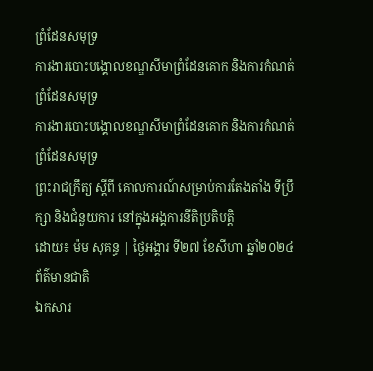ព្រំដែនសមុទ្រ
ការងារបោះបង្គោលខណ្ឌសីមាព្រំដែនគោក និងការកំណត់ព្រំដែនសមុទ្រ
ការងារបោះបង្គោលខណ្ឌសីមាព្រំដែនគោក និងការកំណត់ព្រំដែនសមុទ្រ
ព្រះរាជក្រឹត្យ ស្តីពី គោលការណ៍សម្រាប់ការតែងតាំង ទីប្រឹក្សា និងជំនួយការ នៅក្នុងអង្គការនីតិប្រតិបត្តិ
ដោយ៖ ម៉ម សុគន្ធ | ថ្ងៃអង្គារ ទី២៧ ខែសីហា ឆ្នាំ២០២៤
ព័ត៌មានជាតិ
ឯកសារ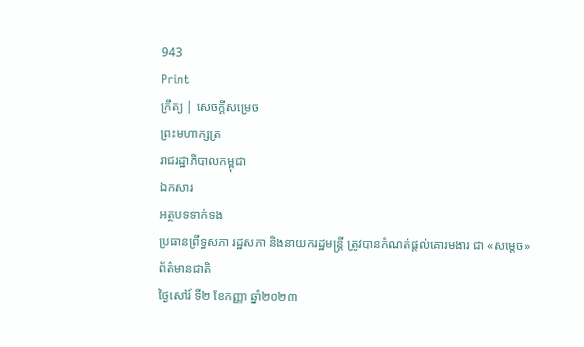943
Print
ក្រឹត្យ | សេចក្តីសម្រេច
ព្រះមហាក្សត្រ
រាជរដ្ឋាភិបាលកម្ពុជា
ឯកសារ
អត្ថបទទាក់ទង
ប្រធានព្រឹទ្ធសភា រដ្ឋសភា និងនាយករដ្ឋមន្ត្រី ត្រូវបានកំណត់ផ្តល់គោរមងារ ជា «សម្តេច»
ព័ត៌មានជាតិ
ថ្ងៃសៅរ៍ ទី២ ខែកញ្ញា ឆ្នាំ២០២៣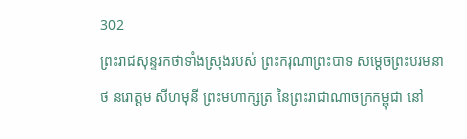302
ព្រះរាជសុន្ទរកថាទាំងស្រុងរបស់ ព្រះករុណាព្រះបាទ សម្តេចព្រះបរមនាថ នរោត្តម សីហមុនី ព្រះមហាក្សត្រ នៃព្រះរាជាណាចក្រកម្ពុជា នៅ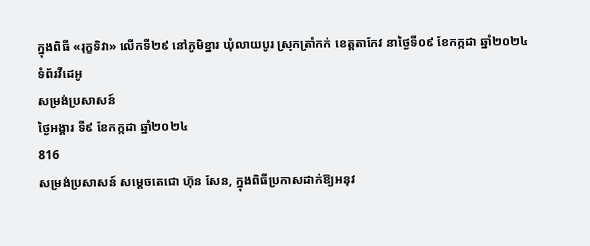ក្នុងពិធី «រុក្ខទិវា» លើកទី២៩ នៅភូមិខ្នារ ឃុំលាយបូរ ស្រុកត្រាំកក់ ខេត្តតាកែវ នាថ្ងៃទី០៩ ខែកក្កដា ឆ្នាំ២០២៤
ទំព័រវីដេអូ
សម្រង់ប្រសាសន៍
ថ្ងៃអង្គារ ទី៩ ខែកក្កដា ឆ្នាំ២០២៤
816
សម្រង់ប្រសាសន៍ សម្តេចតេជោ ហ៊ុន សែន, ក្នុងពិធីប្រកាសដាក់ឱ្យអនុវ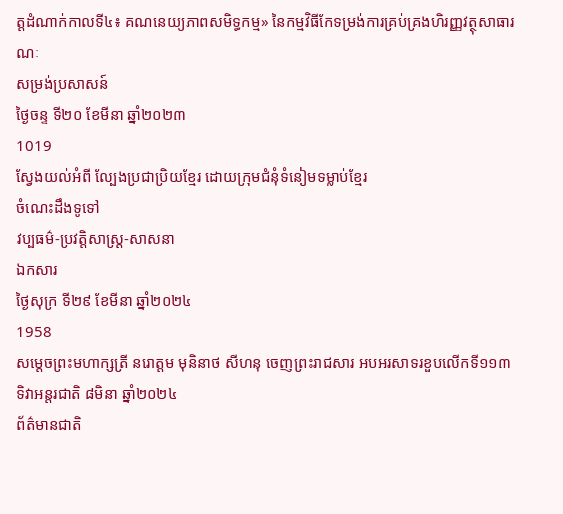ត្តដំណាក់កាលទី៤៖ គណនេយ្យភាពសមិទ្ធកម្ម» នៃកម្មវិធីកែទម្រង់ការគ្រប់គ្រងហិរញ្ញវត្ថុសាធារណៈ
សម្រង់ប្រសាសន៍
ថ្ងៃចន្ទ ទី២០ ខែមីនា ឆ្នាំ២០២៣
1019
ស្វែងយល់អំពី ល្បែងប្រជាប្រិយខ្មែរ ដោយក្រុមជំនុំទំនៀមទម្លាប់ខ្មែរ
ចំណេះដឹងទូទៅ
វប្បធម៌-ប្រវត្តិសាស្រ្ដ-សាសនា
ឯកសារ
ថ្ងៃសុក្រ ទី២៩ ខែមីនា ឆ្នាំ២០២៤
1958
សម្តេចព្រះមហាក្សត្រី នរោត្តម មុនិនាថ សីហនុ ចេញព្រះរាជសារ អបអរសាទរខួបលើកទី១១៣ ទិវាអន្តរជាតិ ៨មិនា ឆ្នាំ២០២៤
ព័ត៌មានជាតិ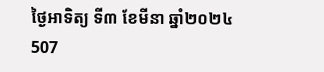ថ្ងៃអាទិត្យ ទី៣ ខែមីនា ឆ្នាំ២០២៤
507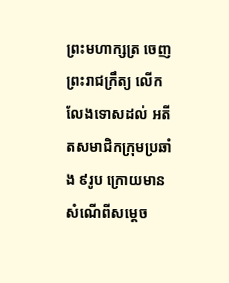ព្រះមហាក្សត្រ ចេញព្រះរាជក្រឹត្យ លើកលែងទោសដល់ អតីតសមាជិកក្រុមប្រឆាំង ៩រូប ក្រោយមានសំណើពីសម្តេច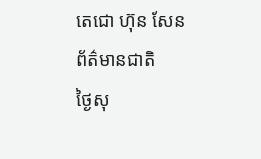តេជោ ហ៊ុន សែន
ព័ត៌មានជាតិ
ថ្ងៃសុ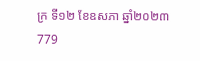ក្រ ទី១២ ខែឧសភា ឆ្នាំ២០២៣
779